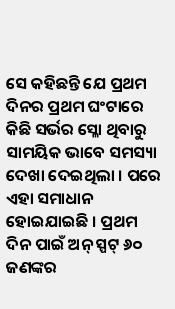ସେ କହିଛନ୍ତି ଯେ ପ୍ରଥମ ଦିନର ପ୍ରଥମ ଘଂଟାରେ କିଛି ସର୍ଭର ସ୍ଳୋ ଥିବାରୁ ସାମୟିକ ଭାବେ ସମସ୍ୟା ଦେଖା ଦେଇଥିଲା । ପରେ ଏହା ସମାଧାନ ହୋଇଯାଇଛି । ପ୍ରଥମ ଦିନ ପାଇଁ ଅନ୍ ସ୍ପଟ୍ ୬୦ ଜଣଙ୍କର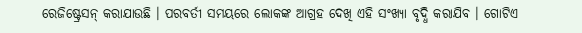ରେଜିଷ୍ଟ୍ରେସନ୍ କରାଯାଉଛି । ପରବର୍ତୀ ସମୟରେ ଲୋକଙ୍କ ଆଗ୍ରହ ଦେଖି ଏହି ସଂଖ୍ୟା ବୃଦ୍ଧି କରାଯିବ । ଗୋଟିଏ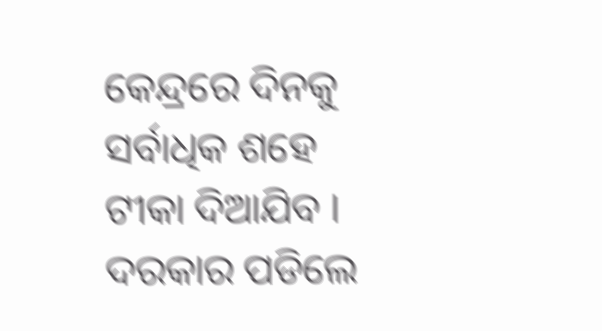କେନ୍ଦ୍ରରେ ଦିନକୁ ସର୍ବାଧିକ ଶହେ ଟୀକା ଦିଆଯିବ । ଦରକାର ପଡିଲେ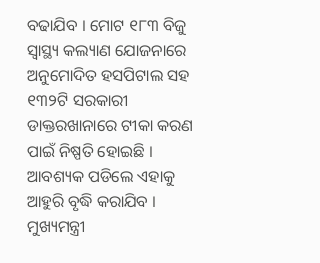ବଢାଯିବ । ମୋଟ ୧୮୩ ବିଜୁ ସ୍ୱାସ୍ଥ୍ୟ କଲ୍ୟାଣ ଯୋଜନାରେ ଅନୁମୋଦିତ ହସପିଟାଲ ସହ ୧୩୨ଟି ସରକାରୀ ଡାକ୍ତରଖାନାରେ ଟୀକା କରଣ ପାଇଁ ନିଷ୍ପତି ହୋଇଛି । ଆବଶ୍ୟକ ପଡିଲେ ଏହାକୁ ଆହୁରି ବୃଦ୍ଧି କରାଯିବ । ମୁଖ୍ୟମନ୍ତ୍ରୀ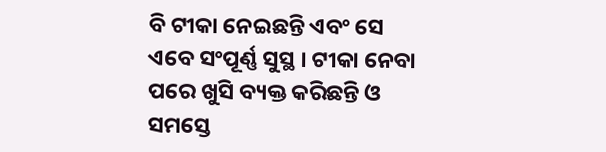ବି ଟୀକା ନେଇଛନ୍ତି ଏବଂ ସେ ଏବେ ସଂପୂର୍ଣ୍ଣ ସୁସ୍ଥ । ଟୀକା ନେବା ପରେ ଖୁସି ବ୍ୟକ୍ତ କରିଛନ୍ତି ଓ ସମସ୍ତେ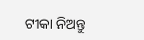ଟୀକା ନିଅନ୍ତୁ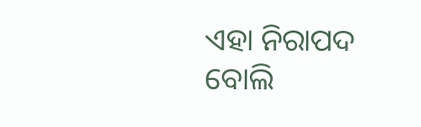ଏହା ନିରାପଦ ବୋଲି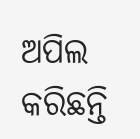ଅପିଲ କରିଛନ୍ତି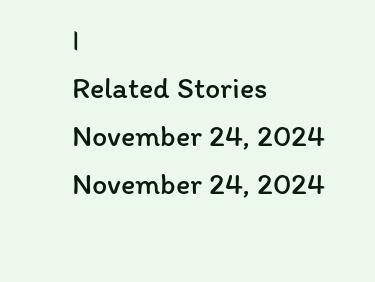।
Related Stories
November 24, 2024
November 24, 2024